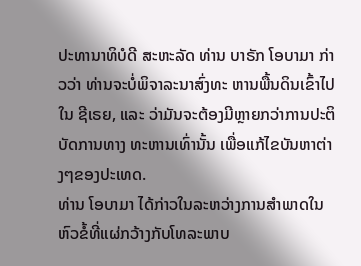ປະທານາທິບໍດີ ສະຫະລັດ ທ່ານ ບາຣັກ ໂອບາມາ ກ່າວວ່າ ທ່ານຈະບໍ່ພິຈາລະນາສົ່ງທະ ຫານພື້ນດິນເຂົ້າໄປໃນ ຊີເຣຍ, ແລະ ວ່າມັນຈະຕ້ອງມີຫຼາຍກວ່າການປະຕິບັດການທາງ ທະຫານເທົ່ານັ້ນ ເພື່ອແກ້ໄຂບັນຫາຕ່າງໆຂອງປະເທດ.
ທ່ານ ໂອບາມາ ໄດ້ກ່າວໃນລະຫວ່າງການສຳພາດໃນຫົວຂໍ້ທີ່ແຜ່ກວ້າງກັບໂທລະພາບ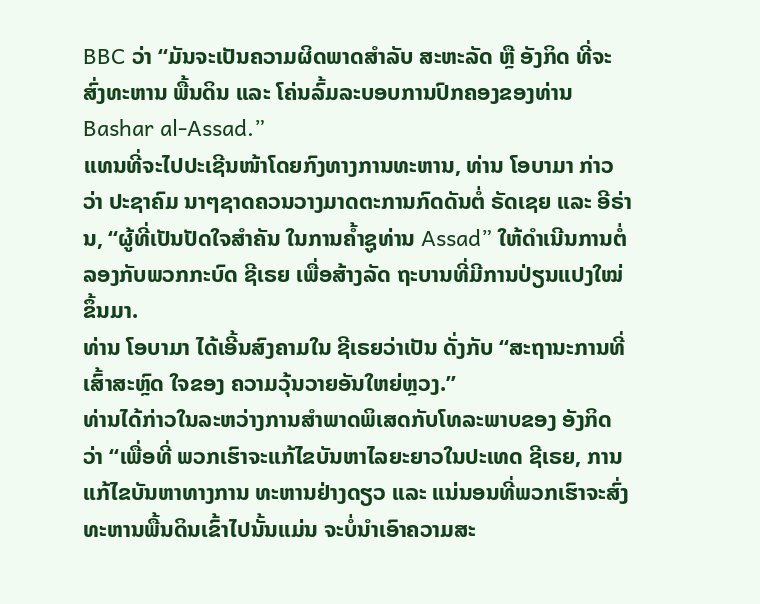BBC ວ່າ “ມັນຈະເປັນຄວາມຜິດພາດສຳລັບ ສະຫະລັດ ຫຼື ອັງກິດ ທີ່ຈະສົ່ງທະຫານ ພື້ນດິນ ແລະ ໂຄ່ນລົ້ມລະບອບການປົກຄອງຂອງທ່ານ Bashar al-Assad.”
ແທນທີ່ຈະໄປປະເຊີນໜ້າໂດຍກົງທາງການທະຫານ, ທ່ານ ໂອບາມາ ກ່າວວ່າ ປະຊາຄົມ ນາໆຊາດຄວນວາງມາດຕະການກົດດັນຕໍ່ ຣັດເຊຍ ແລະ ອີຣ່ານ, “ຜູ້ທີ່ເປັນປັດໃຈສຳຄັນ ໃນການຄ້ຳຊູທ່ານ Assad” ໃຫ້ດຳເນີນການຕໍ່ລອງກັບພວກກະບົດ ຊີເຣຍ ເພື່ອສ້າງລັດ ຖະບານທີ່ມີການປ່ຽນແປງໃໝ່ຂຶ້ນມາ.
ທ່ານ ໂອບາມາ ໄດ້ເອີ້ນສົງຄາມໃນ ຊີເຣຍວ່າເປັນ ດັ່ງກັບ “ສະຖານະການທີ່ເສົ້າສະຫຼົດ ໃຈຂອງ ຄວາມວຸ້ນວາຍອັນໃຫຍ່ຫຼວງ.”
ທ່ານໄດ້ກ່າວໃນລະຫວ່າງການສຳພາດພິເສດກັບໂທລະພາບຂອງ ອັງກິດ ວ່າ “ເພື່ອທີ່ ພວກເຮົາຈະແກ້ໄຂບັນຫາໄລຍະຍາວໃນປະເທດ ຊີເຣຍ, ການແກ້ໄຂບັນຫາທາງການ ທະຫານຢ່າງດຽວ ແລະ ແນ່ນອນທີ່ພວກເຮົາຈະສົ່ງທະຫານພື້ນດິນເຂົ້າໄປນັ້ນແມ່ນ ຈະບໍ່ນຳເອົາຄວາມສະ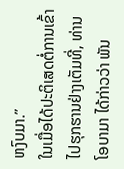ຫງົບມາ.”
ໃນເມື່ອໄດ້ປະຕິເສດຕໍ່ການເຂົ້າໄປຮຸກຮານຢ່າງເຕັມທີ່, ທ່ານ ໂອບາມາ ໄດ້ກ່າວວ່າ ພັນ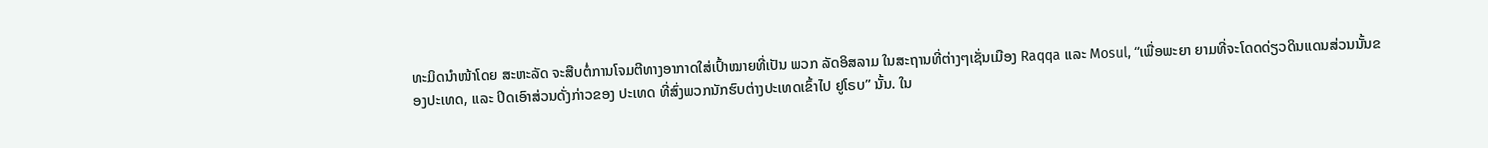ທະມິດນຳໜ້າໂດຍ ສະຫະລັດ ຈະສືບຕໍ່ການໂຈມຕີທາງອາກາດໃສ່ເປົ້າໝາຍທີ່ເປັນ ພວກ ລັດອິສລາມ ໃນສະຖານທີ່ຕ່າງໆເຊັ່ນເມືອງ Raqqa ແລະ Mosul, “ເພື່ອພະຍາ ຍາມທີ່ຈະໂດດດ່ຽວດິນແດນສ່ວນນັ້ນຂອງປະເທດ, ແລະ ປິດເອົາສ່ວນດັ່ງກ່າວຂອງ ປະເທດ ທີ່ສົ່ງພວກນັກຮົບຕ່າງປະເທດເຂົ້າໄປ ຢູໂຣບ” ນັ້ນ. ໃນ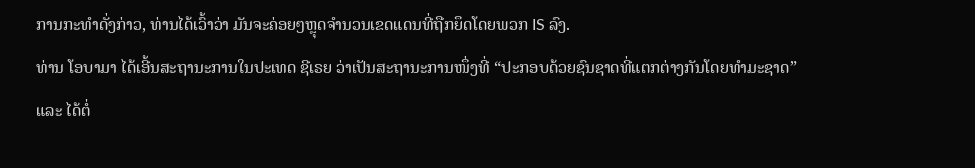ການກະທຳດັ່ງກ່າວ, ທ່ານໄດ້ເວົ້າວ່າ ມັນຈະຄ່ອຍໆຫຼຸດຈຳນວນເຂດແດນທີ່ຖືກຍຶດໂດຍພວກ IS ລົງ.
ທ່ານ ໂອບາມາ ໄດ້ເອີ້ນສະຖານະການໃນປະເທດ ຊີເຣຍ ວ່າເປັນສະຖານະການໜຶ່ງທີ່ “ປະກອບດ້ວຍຊົນຊາດທີ່ແຕກຕ່າງກັນໂດຍທຳມະຊາດ” ແລະ ໄດ້ຕໍ່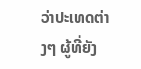ວ່າປະເທດຕ່າງໆ ຜູ້ທີ່ຍັງ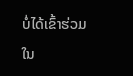ບໍ່ໄດ້ເຂົ້າຮ່ວມໃນ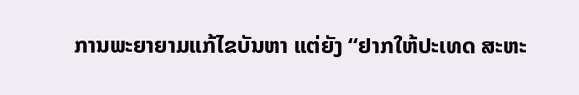ການພະຍາຍາມແກ້ໄຂບັນຫາ ແຕ່ຍັງ “ຢາກໃຫ້ປະເທດ ສະຫະ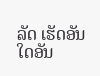ລັດ ເຮັດອັນໃດອັນ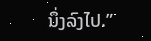ນຶ່ງລົງໄປ.”